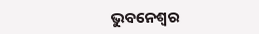ଭୁବନେଶ୍ୱର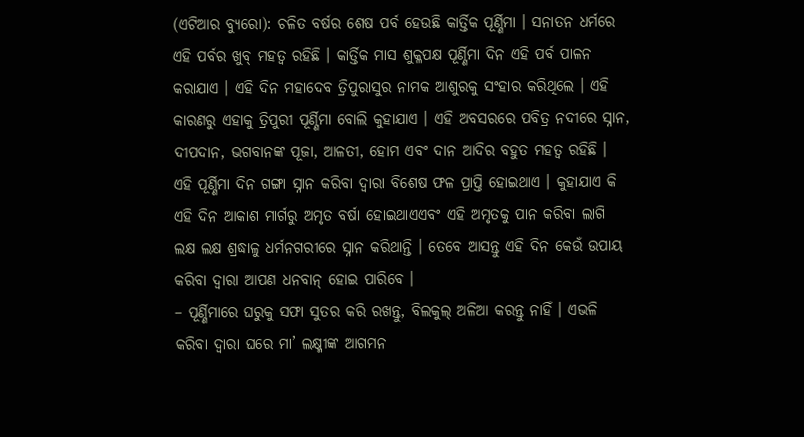(ଏଟିଆର ବ୍ୟୁରୋ): ଚଳିତ ବର୍ଷର ଶେଷ ପର୍ବ ହେଉଛି କାର୍ତ୍ତିକ ପୂର୍ଣ୍ଣିମା । ସନାତନ ଧର୍ମରେ ଏହି ପର୍ବର ଖୁବ୍ ମହତ୍ୱ ରହିଛି । କାର୍ତ୍ତିକ ମାସ ଶୁକ୍ଳପକ୍ଷ ପୂର୍ଣ୍ଣିମା ଦିନ ଏହି ପର୍ବ ପାଳନ କରାଯାଏ । ଏହି ଦିନ ମହାଦେବ ତ୍ରିପୁରାସୁର ନାମକ ଆଶୁରକୁ ସଂହାର କରିଥିଲେ । ଏହି କାରଣରୁ ଏହାକୁ ତ୍ରିପୁରୀ ପୂର୍ଣ୍ଣିମା ବୋଲି କୁହାଯାଏ । ଏହି ଅବସରରେ ପବିତ୍ର ନଦୀରେ ସ୍ନାନ, ଦୀପଦାନ, ଭଗବାନଙ୍କ ପୂଜା, ଆଳତୀ, ହୋମ ଏବଂ ଦାନ ଆଦିର ବହୁତ ମହତ୍ୱ ରହିଛି ।
ଏହି ପୂର୍ଣ୍ଣିମା ଦିନ ଗଙ୍ଗା ସ୍ନାନ କରିବା ଦ୍ୱାରା ବିଶେଷ ଫଳ ପ୍ରାପ୍ତି ହୋଇଥାଏ । କୁହାଯାଏ କି ଏହି ଦିନ ଆକାଶ ମାର୍ଗରୁ ଅମୃତ ବର୍ଷା ହୋଇଥାଏଏବଂ ଏହି ଅମୃତକୁ ପାନ କରିବା ଲାଗି ଲକ୍ଷ ଲକ୍ଷ ଶ୍ରଦ୍ଧାଳୁ ଧର୍ମନଗରୀରେ ସ୍ନାନ କରିଥାନ୍ତି । ତେବେ ଆସନ୍ତୁ ଏହି ଦିନ କେଉଁ ଉପାୟ କରିବା ଦ୍ୱାରା ଆପଣ ଧନବାନ୍ ହୋଇ ପାରିବେ ।
– ପୂର୍ଣ୍ଣିମାରେ ଘରୁକୁ ସଫା ସୁତର କରି ରଖନ୍ତୁ, ବିଲକୁଲ୍ ଅଳିଆ କରନ୍ତୁ ନାହିଁ । ଏଭଳି କରିବା ଦ୍ୱାରା ଘରେ ମା’ ଲକ୍ଷ୍ମୀଙ୍କ ଆଗମନ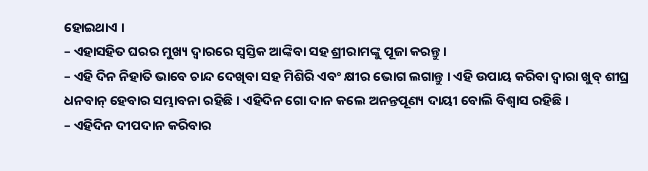ହୋଇଥାଏ ।
– ଏହାସହିତ ଘରର ମୁଖ୍ୟ ଦ୍ୱାରରେ ସ୍ୱସ୍ତିକ ଆଙ୍କିବା ସହ ଶ୍ରୀରାମଙ୍କୁ ପୂଜା କରନ୍ତୁ ।
– ଏହି ଦିନ ନିହାତି ଭାବେ ଚାନ୍ଦ ଦେଖିବା ସହ ମିଶିରି ଏବଂ କ୍ଷୀର ଭୋଗ ଲଗାନ୍ତୁ । ଏହି ଉପାୟ କରିବା ଦ୍ୱାରା ଖୁବ୍ ଶୀଘ୍ର ଧନବାନ୍ ହେବାର ସମ୍ଭାବନା ରହିଛି । ଏହିଦିନ ଗୋ ଦାନ କଲେ ଅନନ୍ତପୂଣ୍ୟ ଦାୟୀ ବୋଲି ବିଶ୍ୱାସ ରହିଛି ।
– ଏହିଦିନ ଦୀପଦାନ କରିବାର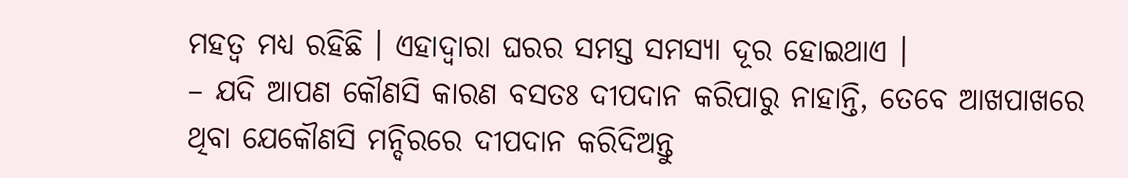ମହତ୍ୱ ମଧ୍ୟ ରହିଛି । ଏହାଦ୍ୱାରା ଘରର ସମସ୍ତ ସମସ୍ୟା ଦୂର ହୋଇଥାଏ ।
– ଯଦି ଆପଣ କୌଣସି କାରଣ ବସତଃ ଦୀପଦାନ କରିପାରୁ ନାହାନ୍ତି, ତେବେ ଆଖପାଖରେ ଥିବା ଯେକୌଣସି ମନ୍ଦିରରେ ଦୀପଦାନ କରିଦିଅନ୍ତୁ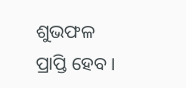ଶୁଭଫଳ ପ୍ରାପ୍ତି ହେବ ।